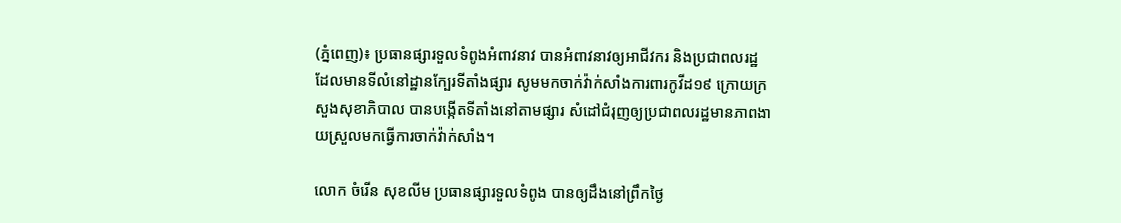(ភ្នំពេញ)៖ ប្រធានផ្សារទួលទំពូងអំពាវនាវ បានអំពាវនាវឲ្យអាជីវករ និងប្រជាពលរដ្ឋ ដែលមានទីលំនៅដ្ឋានក្បែរទីតាំងផ្សារ សូមមកចាក់វ៉ាក់សាំងការពារកូវីដ១៩ ក្រោយក្រសួងសុខាភិបាល បានបង្កើតទីតាំងនៅតាមផ្សារ សំដៅជំរុញឲ្យប្រជាពលរដ្ឋមានភាពងាយស្រួលមកធ្វើការចាក់វ៉ាក់សាំង។

លោក ចំរើន សុខលីម ប្រធានផ្សារទួលទំពូង បានឲ្យដឹងនៅព្រឹកថ្ងៃ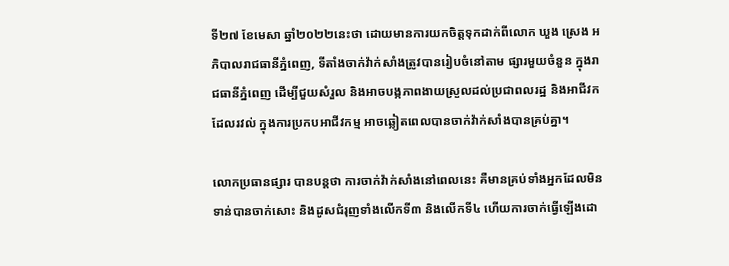ទី២៧ ខែមេសា ឆ្នាំ២០២២នេះថា ដោយមានការយកចិត្តទុកដាក់ពីលោក ឃួង ស្រេង អភិបាលរាជធានីភ្នំពេញ, ទីតាំងចាក់វ៉ាក់សាំងត្រូវបានរៀបចំនៅតាម ផ្សារមួយចំនួន ក្នុងរាជធានីភ្នំពេញ ដើម្បីជួយសំរួល និងអាចបង្កភាពងាយស្រួលដល់ប្រជាពលរដ្ឋ និងអាជីវកដែលរវល់ ក្នុងការប្រកបអាជីវកម្ម អាចឆ្លៀតពេលបានចាក់វ៉ាក់សាំងបានគ្រប់គ្នា។

លោកប្រធានផ្សារ បានបន្តថា ការចាក់វ៉ាក់សាំងនៅពេលនេះ គឺមានគ្រប់ទាំងអ្នកដែលមិនទាន់បានចាក់សោះ និងដូសជំរុញទាំងលើកទី៣ និងលើកទី៤ ហើយការចាក់ធ្វើឡើងដោ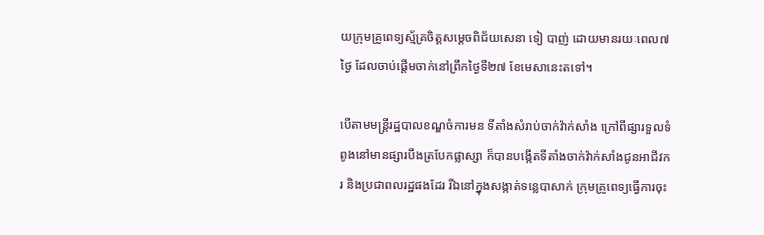យក្រុមគ្រូពេទ្យស្ម័គ្រចិត្តសម្តេចពិជ័យសេនា ទៀ បាញ់ ដោយមានរយៈពេល៧ថ្ងៃ ដែលចាប់ផ្តើមចាក់នៅព្រឹកថ្ងៃទី២៧ ខែមេសានេះតទៅ។

បើតាមមន្ត្រីរដ្ឋបាលខណ្ឌចំការមន ទីតាំងសំរាប់ចាក់វ៉ាក់សាំង ក្រៅពីផ្សារទួលទំពូងនៅមានផ្សារបឹងត្របែកផ្លាស្សា ក៏បានបង្កើតទីតាំងចាក់វ៉ាក់សាំងជូនអាជីវករ និងប្រជាពលរដ្ឋផងដែរ រីឯនៅក្នុងសង្កាត់ទន្លេបាសាក់ ក្រុមគ្រូពេទ្យធ្វើការចុះ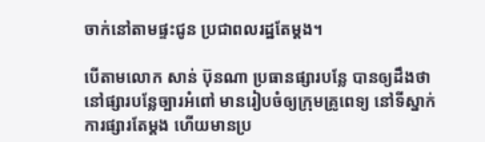ចាក់នៅតាមផ្ទះជូន ប្រជាពលរដ្ឋតែម្តង។

បើតាមលោក សាន់ ប៊ុនណា ប្រធានផ្សារបន្លែ បានឲ្យដឹងថា នៅផ្សារបន្លែច្បារអំពៅ មានរៀបចំឲ្យក្រុមគ្រូពេទ្យ នៅទីស្នាក់ការផ្សារតែម្តង ហើយមានប្រ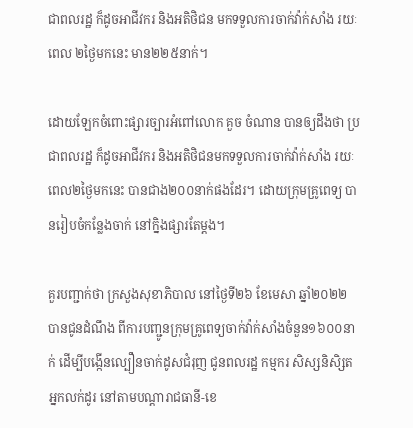ជាពលរដ្ឋ ក៏ដូចអាជីវករ និងអតិថិជន មកទទួលការចាក់វ៉ាក់សាំង រយៈពេល ២ថ្ងៃមកនេះ មាន២២៥នាក់។

ដោយឡែកចំពោះផ្សារច្បារអំពៅលោក គួច ចំណាន បានឲ្យដឹងថា ប្រជាពលរដ្ឋ ក៏ដូចអាជីវករ និងអតិថិជនមកទទួលការចាក់វ៉ាក់សាំង រយៈពេល២ថ្ងៃមកនេះ បានជាង២០០នាក់ផងដែរ។ ដោយក្រុមគ្រូពេទ្យ បានរៀបចំកន្លែងចាក់ នៅក្និងផ្សារតែម្តង។

គួរបញ្ជាក់ថា ក្រសួងសុខាភិបាល នៅថ្ងៃទី២៦ ខែមេសា ឆ្នាំ២០២២ បានជូនដំណឹង ពីការបញ្ជូនក្រុមគ្រូពេទ្យចាក់វ៉ាក់សាំងចំនួន១៦០០នាក់ ដើម្បីបង្កើនល្បឿនចាក់ដូសជំរុញ ជូនពលរដ្ឋ កម្មករ សិស្សនិសិ្សត អ្នកលក់ដូរ នៅតាមបណ្តារាជធានី-ខេ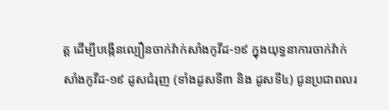ត្ត ដើម្បីបង្កើនល្បឿនចាក់វ៉ាក់សាំងកូវីដ-១៩ ក្នុងយុទ្ធនាការចាក់វ៉ាក់សាំងកូវីដ-១៩ ដូសជំរុញ (ទាំងដូសទី៣ និង ដូសទី៤) ជូនប្រជាពលរ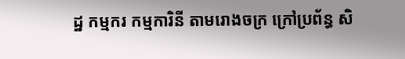ដ្ឋ កម្មករ កម្មការិនី តាមរោងចក្រ ក្រៅប្រព័ន្ធ សិ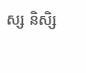ស្ស និសិ្ស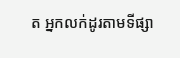ត អ្នកលក់ដូរតាមទីផ្សា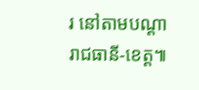រ នៅតាមបណ្ដារាជធានី-ខេត្ត៕